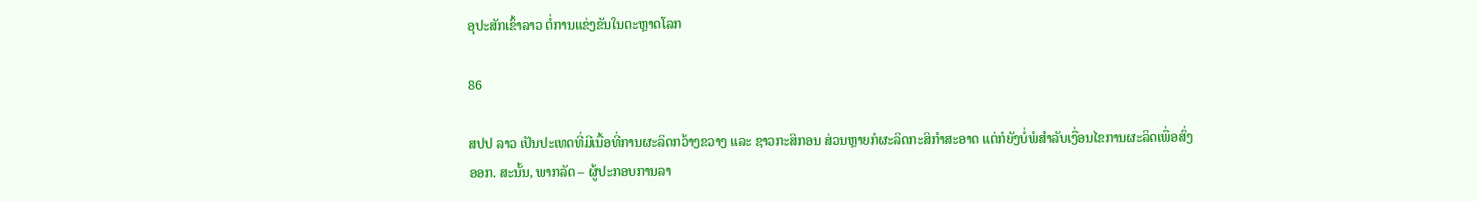ອຸປະສັກເຂົ້າລາວ ຕໍ່ການແຂ່ງຂັນໃນຕະຫຼາດໂລກ

86

ສປປ ລາວ ເປັນປະເທດທີ່ມີເນື້ອທີ່ການຜະລິດກວ້າງຂວາງ ແລະ ຊາວກະສິກອນ ສ່ວນຫຼາຍກໍຜະລິດກະສິກຳສະອາດ ແຕ່ກໍຍັງບໍ່ພໍສໍາລັບເງື່ອນໄຂການຜະລິດເພື່ອສົ່ງອອກ. ສະນັ້ນ, ພາກລັດ – ຜູ້ປະກອບການລາ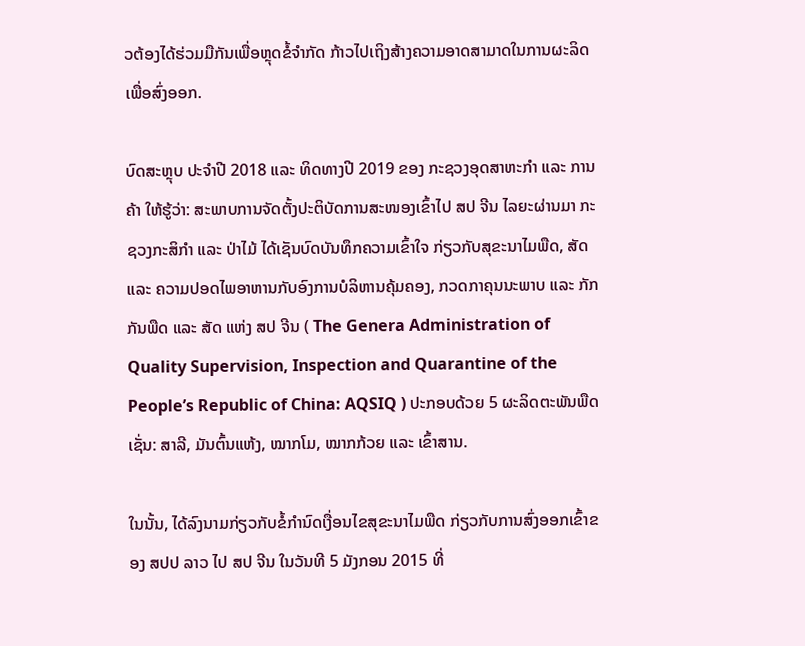ວຕ້ອງໄດ້ຮ່ວມມືກັນເພື່ອຫຼຸດຂໍ້ຈໍາກັດ ກ້າວໄປເຖິງສ້າງຄວາມອາດສາມາດໃນການຜະລິດເພື່ອສົ່ງອອກ.

ບົດສະຫຼຸບ ປະຈໍາປີ 2018 ແລະ ທິດທາງປີ 2019 ຂອງ ກະຊວງອຸດສາຫະກຳ ແລະ ການຄ້າ ໃຫ້ຮູ້ວ່າ: ສະພາບການຈັດຕັ້ງປະຕິບັດການສະໜອງເຂົ້າໄປ ສປ ຈີນ ໄລຍະຜ່ານມາ ກະຊວງກະສິກຳ ແລະ ປ່າໄມ້ ໄດ້ເຊັນບົດບັນທຶກຄວາມເຂົ້າໃຈ ກ່ຽວກັບສຸຂະນາໄມພືດ, ສັດ ແລະ ຄວາມປອດໄພອາຫານກັບອົງການບໍລິຫານຄຸ້ມຄອງ, ກວດກາຄຸນນະພາບ ແລະ ກັກກັນພືດ ແລະ ສັດ ແຫ່ງ ສປ ຈີນ ( The Genera Administration of Quality Supervision, Inspection and Quarantine of the People’s Republic of China: AQSIQ ) ປະກອບດ້ວຍ 5 ຜະລິດຕະພັນພືດ ເຊັ່ນ: ສາລີ, ມັນຕົ້ນແຫ້ງ, ໝາກໂມ, ໝາກກ້ວຍ ແລະ ເຂົ້າສານ.

ໃນນັ້ນ, ໄດ້ລົງນາມກ່ຽວກັບຂໍ້ກຳນົດເງື່ອນໄຂສຸຂະນາໄມພືດ ກ່ຽວກັບການສົ່ງອອກເຂົ້າຂອງ ສປປ ລາວ ໄປ ສປ ຈີນ ໃນວັນທີ 5 ມັງກອນ 2015 ທີ່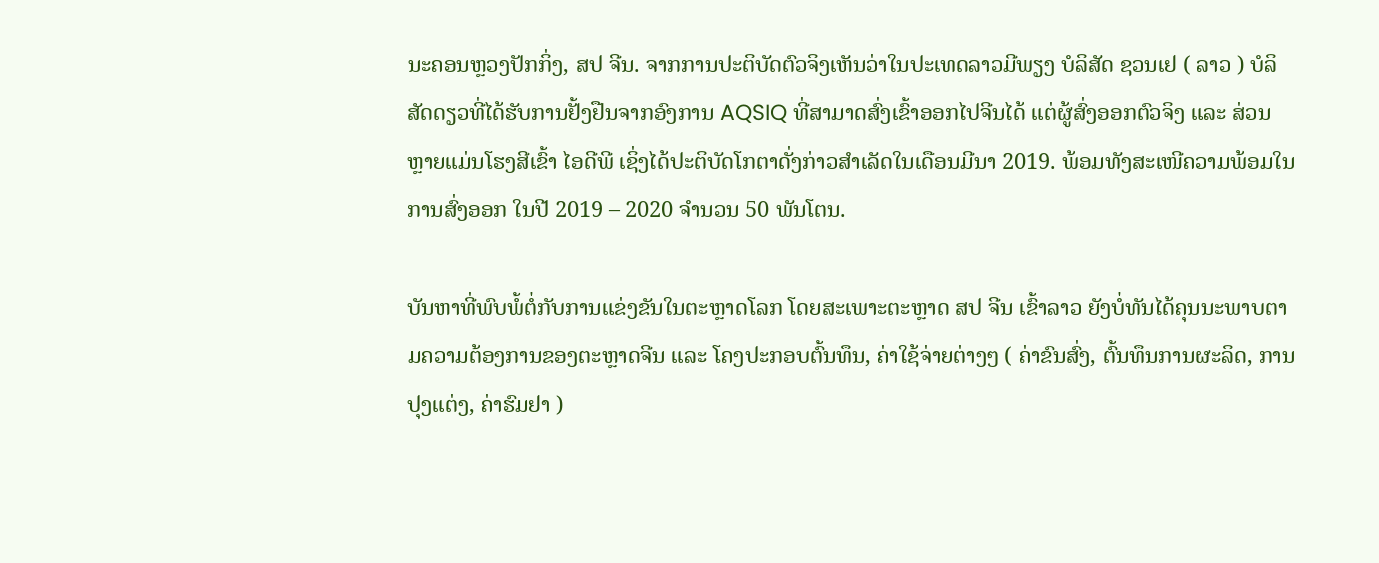ນະຄອນຫຼວງປັກກິ່ງ, ສປ ຈີນ. ຈາກການປະຕິບັດຕົວຈິງເຫັນວ່າໃນປະເທດລາວມີພຽງ ບໍລິສັດ ຊວນເຢ ( ລາວ ) ບໍລິສັດດຽວທີ່ໄດ້ຮັບການຢັ້ງຢືນຈາກອົງການ AQSIQ ທີ່ສາມາດສົ່ງເຂົ້າອອກໄປຈີນໄດ້ ແຕ່ຜູ້ສົ່ງອອກຕົວຈິງ ແລະ ສ່ວນຫຼາຍແມ່ນໂຮງສີເຂົ້າ ໄອດີພີ ເຊິ່ງໄດ້ປະຕິບັດໂກຕາດັ່ງກ່າວສຳເລັດໃນເດືອນມີນາ 2019. ພ້ອມທັງສະເໜີຄວາມພ້ອມໃນການສົ່ງອອກ ໃນປີ 2019 – 2020 ຈຳນວນ 50 ພັນໂຕນ.

ບັນຫາທີ່ພົບພໍ້ຕໍ່ກັບການແຂ່ງຂັນໃນຕະຫຼາດໂລກ ໂດຍສະເພາະຕະຫຼາດ ສປ ຈີນ ເຂົ້າລາວ ຍັງບໍ່ທັນໄດ້ຄຸນນະພາບຕາມຄວາມຕ້ອງການຂອງຕະຫຼາດຈີນ ແລະ ໂຄງປະກອບຕົ້ນທຶນ, ຄ່າໃຊ້ຈ່າຍຕ່າງໆ ( ຄ່າຂົນສົ່ງ, ຕົ້ນທຶນການຜະລິດ, ການປຸງແຕ່ງ, ຄ່າຮົມຢາ )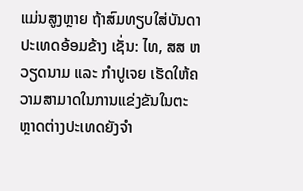ແມ່ນສູງຫຼາຍ ຖ້າສົມທຽບໃສ່ບັນດາປະເທດອ້ອມຂ້າງ ເຊັ່ນ: ໄທ, ສສ ຫວຽດນາມ ແລະ ກຳປູເຈຍ ເຮັດໃຫ້ຄວາມສາມາດໃນການແຂ່ງຂັນໃນຕະຫຼາດຕ່າງປະເທດຍັງຈຳ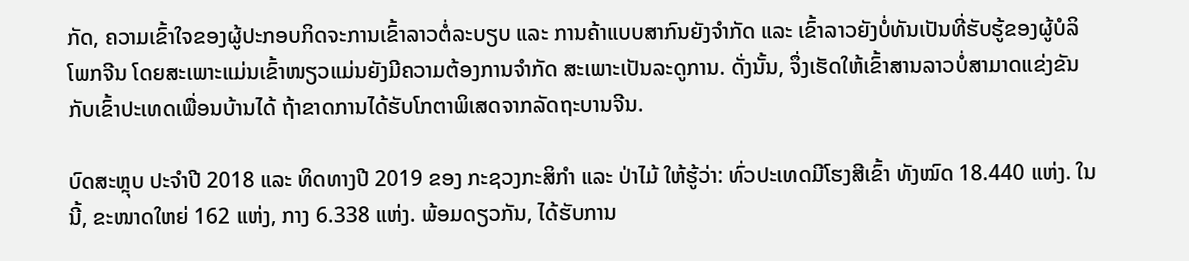ກັດ, ຄວາມເຂົ້າໃຈຂອງຜູ້ປະກອບກິດຈະການເຂົ້າລາວຕໍ່ລະບຽບ ແລະ ການຄ້າແບບສາກົນຍັງຈຳກັດ ແລະ ເຂົ້າລາວຍັງບໍ່ທັນເປັນທີ່ຮັບຮູ້ຂອງຜູ້ບໍລິໂພກຈີນ ໂດຍສະເພາະແມ່ນເຂົ້າໜຽວແມ່ນຍັງມີຄວາມຕ້ອງການຈຳກັດ ສະເພາະເປັນລະດູການ. ດັ່ງນັ້ນ, ຈຶ່ງເຮັດໃຫ້ເຂົ້າສານລາວບໍ່ສາມາດແຂ່ງຂັນກັບເຂົ້າປະເທດເພື່ອນບ້ານໄດ້ ຖ້າຂາດການໄດ້ຮັບໂກຕາພິເສດຈາກລັດຖະບານຈີນ.

ບົດສະຫຼຸບ ປະຈໍາປີ 2018 ແລະ ທິດທາງປີ 2019 ຂອງ ກະຊວງກະສິກໍາ ແລະ ປ່າໄມ້ ໃຫ້ຮູ້ວ່າ: ທົ່ວປະເທດມີໂຮງສີເຂົ້າ ທັງໝົດ 18.440 ແຫ່ງ. ໃນນີ້, ຂະໜາດໃຫຍ່ 162 ແຫ່ງ, ກາງ 6.338 ແຫ່ງ. ພ້ອມດຽວກັນ, ໄດ້ຮັບການ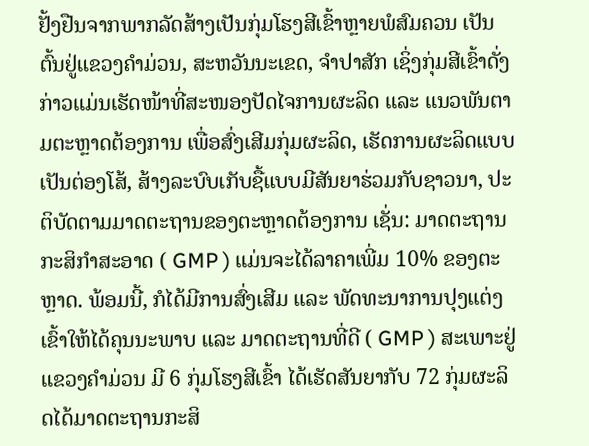ຢັ້ງຢືນຈາກພາກລັດສ້າງເປັນກຸ່ມໂຮງສີເຂົ້າຫຼາຍພໍສົມຄວນ ເປັນຕົ້ນຢູ່ແຂວງຄຳມ່ວນ, ສະຫວັນນະເຂດ, ຈຳປາສັກ ເຊິ່ງກຸ່ມສີເຂົ້າດັ່ງກ່າວແມ່ນເຮັດໜ້າທີ່ສະໜອງປັດໄຈການຜະລິດ ແລະ ແນວພັນຕາມຕະຫຼາດຕ້ອງການ ເພື່ອສົ່ງເສີມກຸ່ມຜະລິດ, ເຮັດການຜະລິດແບບເປັນຕ່ອງໂສ້, ສ້າງລະບົບເກັບຊື້ແບບມີສັນຍາຮ່ວມກັບຊາວນາ, ປະຕິບັດຕາມມາດຕະຖານຂອງຕະຫຼາດຕ້ອງການ ເຊັ່ນ: ມາດຕະຖານກະສິກຳສະອາດ ( GMP ) ແມ່ນຈະໄດ້ລາຄາເພີ່ມ 10% ຂອງຕະຫຼາດ. ພ້ອມນີ້, ກໍໄດ້ມີການສົ່ງເສີມ ແລະ ພັດທະນາການປຸງແຕ່ງເຂົ້າໃຫ້ໄດ້ຄຸນນະພາບ ແລະ ມາດຕະຖານທີ່ດີ ( GMP ) ສະເພາະຢູ່ແຂວງຄຳມ່ວນ ມີ 6 ກຸ່ມໂຮງສີເຂົ້າ ໄດ້ເຮັດສັນຍາກັບ 72 ກຸ່ມຜະລິດໄດ້ມາດຕະຖານກະສິ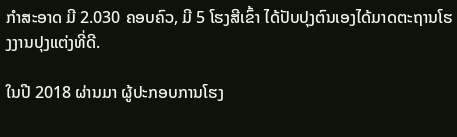ກຳສະອາດ ມີ 2.030 ຄອບຄົວ, ມີ 5 ໂຮງສີເຂົ້າ ໄດ້ປັບປຸງຕົນເອງໄດ້ມາດຕະຖານໂຮງງານປຸງແຕ່ງທີ່ດີ.

ໃນປີ 2018 ຜ່ານມາ ຜູ້ປະກອບການໂຮງ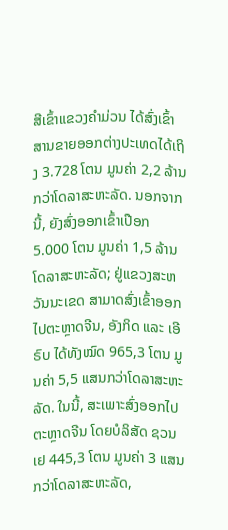ສີເຂົ້າແຂວງຄຳມ່ວນ ໄດ້ສົ່ງເຂົ້າສານຂາຍອອກຕ່າງປະເທດໄດ້ເຖິງ 3.728 ໂຕນ ມູນຄ່າ 2,2 ລ້ານ ກວ່າໂດລາສະຫະລັດ. ນອກຈາກນີ້, ຍັງສົ່ງອອກເຂົ້າເປືອກ 5.000 ໂຕນ ມູນຄ່າ 1,5 ລ້ານໂດລາສະຫະລັດ; ຢູ່ແຂວງສະຫວັນນະເຂດ ສາມາດສົ່ງເຂົ້າອອກໄປຕະຫຼາດຈີນ, ອັງກິດ ແລະ ເອີຣົບ ໄດ້ທັງໝົດ 965,3 ໂຕນ ມູນຄ່າ 5,5 ແສນກວ່າໂດລາສະຫະລັດ. ໃນນີ້, ສະເພາະສົ່ງອອກໄປຕະຫຼາດຈີນ ໂດຍບໍລິສັດ ຊວນເຢ 445,3 ໂຕນ ມູນຄ່າ 3 ແສນກວ່າໂດລາສະຫະລັດ,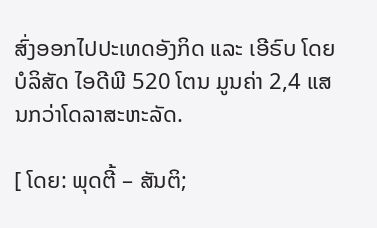ສົ່ງອອກໄປປະເທດອັງກິດ ແລະ ເອີຣົບ ໂດຍບໍລິສັດ ໄອດີພີ 520 ໂຕນ ມູນຄ່າ 2,4 ແສນກວ່າໂດລາສະຫະລັດ.

[ ໂດຍ: ພຸດຕີ້ – ສັນຕິ;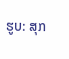ຮູບ: ສຸກ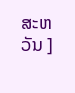ສະຫວັນ ]